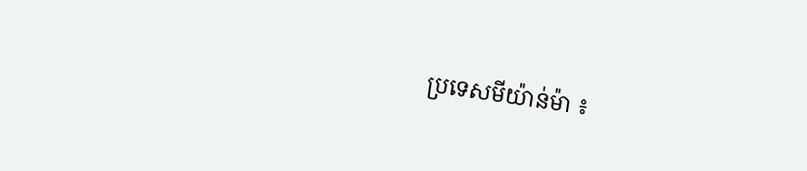ប្រទេសមីយ៉ាន់ម៉ា ៖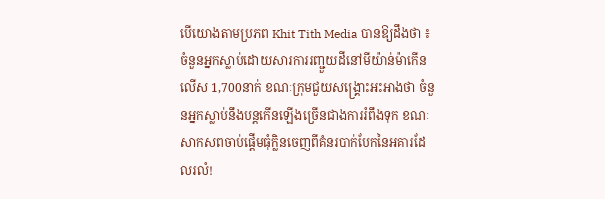បើយោងតាមប្រភព Khit Tith Media បានឱ្យដឹងថា ៖ ចំនួនអ្នកស្លាប់ដោយសារការរញ្ជួយដីនៅមីយ៉ាន់ម៉ាកើនលើស 1,700នាក់ ខណៈក្រុមជួយសង្គ្រោះអះអាងថា ចំនួនអ្នកស្លាប់នឹងបន្តកើនឡើងច្រើនជាងការរំពឹងទុក ខណៈសាកសពចាប់ផ្តើមធុំក្លិនចេញពីគំនរបាក់បែកនៃអគារដែលរលំ!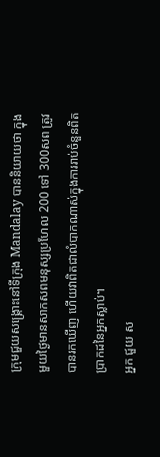ក្រុមជួយសង្គ្រោះនៅទីក្រុង Mandalay បាននិយាយថា ក្នុងមួយថ្ងៃមានសាកសពមនុស្សប្រហែល 200 ទៅ 300សព ត្រូវបានរកឃើញ ហើយវាពិតជាលំបាកណាស់ក្នុងការរាប់ចំនួនពិតប្រាកដនៃអ្នកស្លាប់។
អ្នក ជួយ ស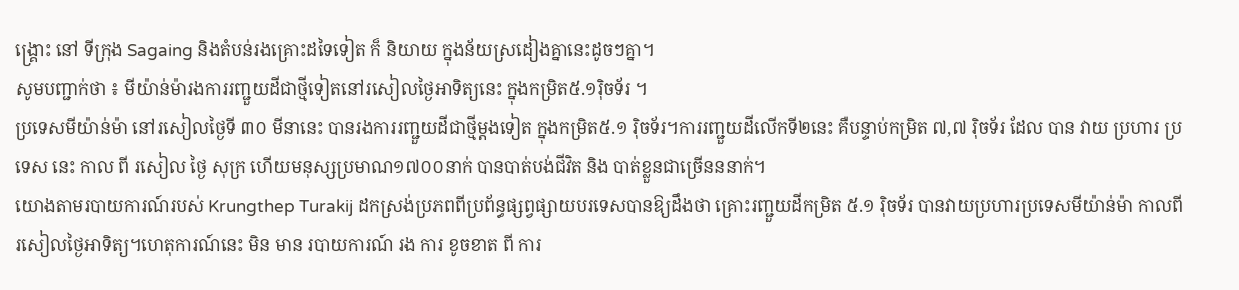ង្គ្រោះ នៅ ទីក្រុង Sagaing និងតំបន់រងគ្រោះដទៃទៀត ក៏ និយាយ ក្នុងន័យស្រដៀងគ្នានេះដូចៗគ្នា។
សូមបញ្ជាក់ថា ៖ មីយ៉ាន់ម៉ារងការរញ្ជួយដីជាថ្មីទៀតនៅរសៀលថ្ងៃអាទិត្យនេះ ក្នុងកម្រិត៥.១រ៉ិចទ័រ ។
ប្រទេសមីយ៉ាន់ម៉ា នៅរសៀលថ្ងៃទី ៣០ មីនានេះ បានរងការរញ្ជួយដីជាថ្មីម្តងទៀត ក្នុងកម្រិត៥.១ រ៉ិចទ័រ។ការរញ្ជួយដីលើកទី២នេះ គឺបន្ទាប់កម្រិត ៧,៧ រ៉ិចទ័រ ដែល បាន វាយ ប្រហារ ប្រទេស នេះ កាល ពី រសៀល ថ្ងៃ សុក្រ ហើយមនុស្សប្រមាណ១៧០០នាក់ បានបាត់បង់ជីវិត និង បាត់ខ្លួនជាច្រើនននាក់។
យោងតាមរបាយការណ៍របស់ Krungthep Turakij ដកស្រង់ប្រភពពីប្រព័ន្ធផ្សព្វផ្សាយបរទេសបានឱ្យដឹងថា គ្រោះរញ្ជួយដីកម្រិត ៥.១ រ៉ិចទ័រ បានវាយប្រហារប្រទេសមីយ៉ាន់ម៉ា កាលពីរសៀលថ្ងៃអាទិត្យ។ហេតុការណ៍នេះ មិន មាន របាយការណ៍ រង ការ ខូចខាត ពី ការ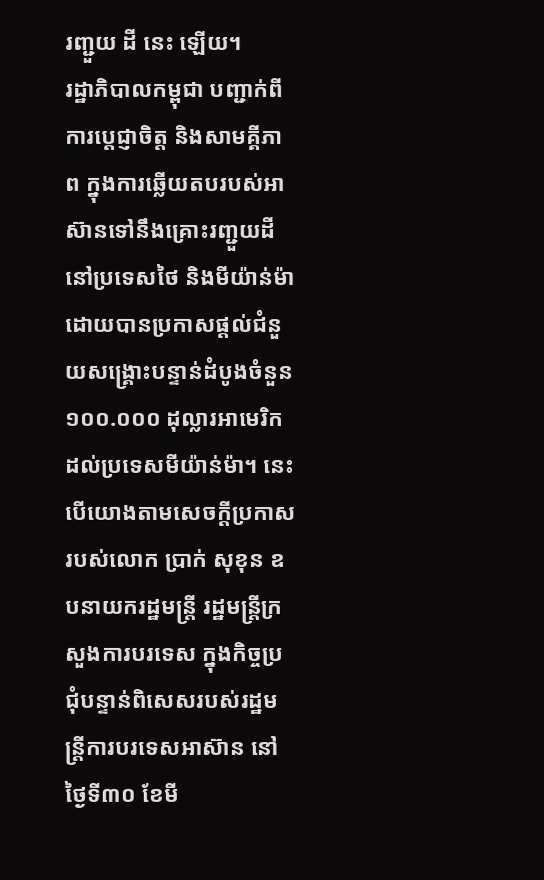រញ្ជួយ ដី នេះ ឡើយ។
រដ្ឋាភិបាលកម្ពុជា បញ្ជាក់ពីការប្តេជ្ញាចិត្ត និងសាមគ្គីភាព ក្នុងការឆ្លើយតបរបស់អាស៊ានទៅនឹងគ្រោះរញ្ជួយដី នៅប្រទេសថៃ និងមីយ៉ាន់ម៉ា ដោយបានប្រកាសផ្តល់ជំនួយសង្គ្រោះបន្ទាន់ដំបូងចំនួន ១០០.០០០ ដុល្លារអាមេរិក ដល់ប្រទេសមីយ៉ាន់ម៉ា។ នេះបើយោងតាមសេចក្តីប្រកាសរបស់លោក ប្រាក់ សុខុន ឧបនាយករដ្ឋមន្ត្រី រដ្ឋមន្ត្រីក្រសួងការបរទេស ក្នុងកិច្ចប្រជុំបន្ទាន់ពិសេសរបស់រដ្ឋមន្រ្តីការបរទេសអាស៊ាន នៅថ្ងៃទី៣០ ខែមី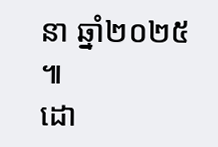នា ឆ្នាំ២០២៥ ៕
ដោ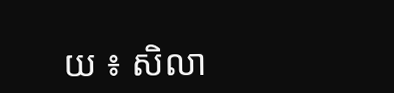យ ៖ សិលា